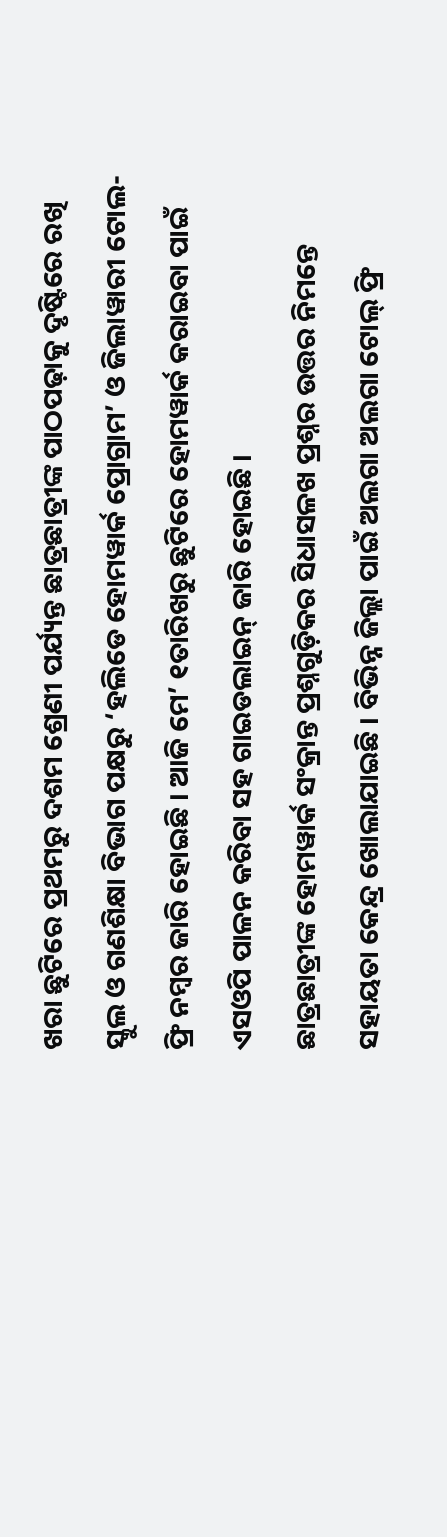ଖରା ଛୁଟିରେ ପ୍ରଥମରୁ ଦଶମ ଶ୍ରେଣୀ ପର୍ଯ୍ୟନ୍ତ ଛାତ୍ରଛାତ୍ରୀଙ୍କ ପାଠପଢ଼ାକୁ ଦୃଷ୍ଟିରେ ରଖି ସ୍କୁଲ ଓ ଗଣଶିକ୍ଷା ବିଭାଗ ପକ୍ଷରୁ ‘ହଲିଡେ ହୋମୱାର୍କ ପ୍ରୋଗ୍ରାମ’ ଓ ଜିଲାୱାରୀ ଟୋଲ-ଫ୍ରି ନମ୍ବର ଜାରି ହୋଇଛି । ଆଜି ମେ’ ୧ତାରିଖରୁ ଛୁଟିରେ ହୋମୱାର୍କ କରାଇବା ପାଇଁ ଏସଓପି ପାଳନ କରିବା ସହ ଗାଇଡଲାଇନ୍ ଜାରି ହୋଇଛି ।
ଛାତ୍ରଛାତ୍ରୀଙ୍କ ହୋମୱାର୍କ ସଂକ୍ରାନ୍ତ ପ୍ରଶ୍ନଗୁଡ଼ିକର ସିଧାସଳଖ ପ୍ରଶ୍ନର ଉତ୍ତର ନିମନ୍ତେ ସହାୟତା କେନ୍ଦ୍ର ଖୋଲାଯାଇଛି । ବିଭିନ୍ନ ଜିଲ୍ଲା ପାଇଁ ଅଲଗା ଅଲଗା ଟୋଲ୍ ଫ୍ରି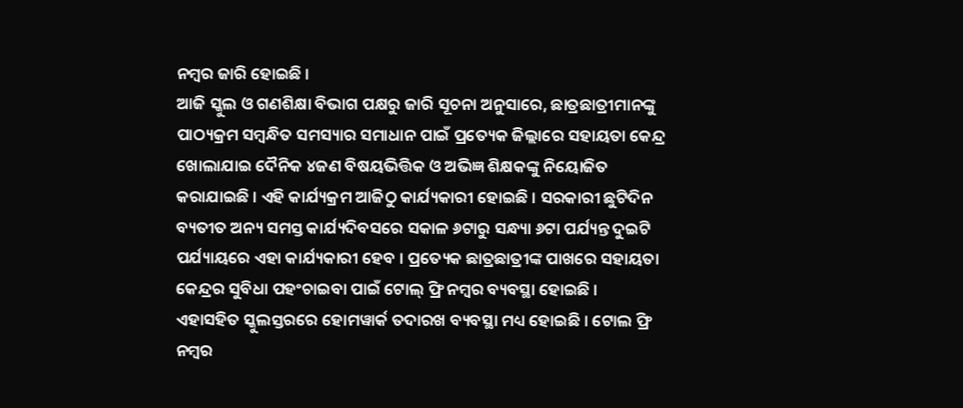ନମ୍ବର ଜାରି ହୋଇଛି ।
ଆଜି ସ୍କୁଲ ଓ ଗଣଶିକ୍ଷା ବିଭାଗ ପକ୍ଷରୁ ଜାରି ସୂଚନା ଅନୁସାରେ, ଛାତ୍ରଛାତ୍ରୀମାନଙ୍କୁ ପାଠ୍ୟକ୍ରମ ସମ୍ବନ୍ଧିତ ସମସ୍ୟାର ସମାଧାନ ପାଇଁ ପ୍ରତ୍ୟେକ ଜିଲ୍ଲାରେ ସହାୟତା କେନ୍ଦ୍ର ଖୋଲାଯାଇ ଦୈନିକ ୪ଜଣ ବିଷୟଭିତ୍ତିକ ଓ ଅଭିଜ୍ଞ ଶିକ୍ଷକଙ୍କୁ ନିୟୋଜିତ କରାଯାଇଛି । ଏହି କାର୍ଯ୍ୟକ୍ରମ ଆଜିଠୁ କାର୍ଯ୍ୟକାରୀ ହୋଇଛି । ସରକାରୀ ଛୁଟିଦିନ ବ୍ୟତୀତ ଅନ୍ୟ ସମସ୍ତ କାର୍ଯ୍ୟଦିବସରେ ସକାଳ ୬ଟାରୁ ସନ୍ଧ୍ୟା ୬ଟା ପର୍ଯ୍ୟନ୍ତ ଦୁଇଟି ପର୍ଯ୍ୟାୟରେ ଏହା କାର୍ଯ୍ୟକାରୀ ହେବ । ପ୍ରତ୍ୟେକ ଛାତ୍ରଛାତ୍ରୀଙ୍କ ପାଖରେ ସହାୟତା କେନ୍ଦ୍ରର ସୁବିଧା ପହଂଚାଇବା ପାଇଁ ଟୋଲ୍ ଫ୍ରି ନମ୍ବର ବ୍ୟବସ୍ଥା ହୋଇଛି ।
ଏହାସହିତ ସ୍କୁଲସ୍ତରରେ ହୋମୱାର୍କ ତଦାରଖ ବ୍ୟବସ୍ଥା ମଧ୍ୟ ହୋଇଛି । ଟୋଲ ଫ୍ରି ନମ୍ବର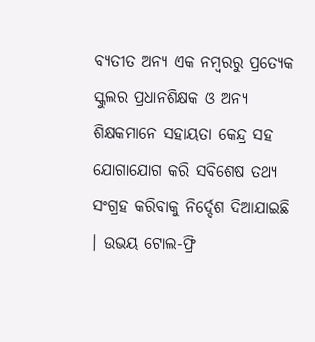ବ୍ୟତୀତ ଅନ୍ୟ ଏକ ନମ୍ବରରୁ ପ୍ରତ୍ୟେକ ସ୍କୁଲର ପ୍ରଧାନଶିକ୍ଷକ ଓ ଅନ୍ୟ ଶିକ୍ଷକମାନେ ସହାୟତା କେନ୍ଦ୍ର ସହ ଯୋଗାଯୋଗ କରି ସବିଶେଷ ତଥ୍ୟ ସଂଗ୍ରହ କରିବାକୁ ନିର୍ଦ୍ଦେଶ ଦିଆଯାଇଛି । ଉଭୟ ଟୋଲ-ଫ୍ରି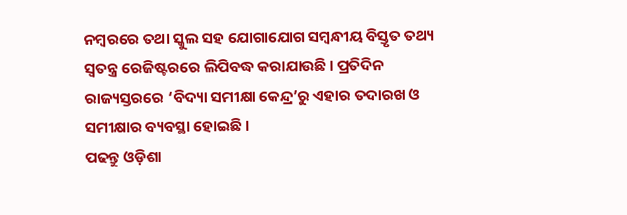ନମ୍ବରରେ ତଥା ସ୍କୁଲ ସହ ଯୋଗାଯୋଗ ସମ୍ବନ୍ଧୀୟ ବିସ୍ତୃତ ତଥ୍ୟ ସ୍ୱତନ୍ତ୍ର ରେଜିଷ୍ଟରରେ ଲିପିବଦ୍ଧ କରାଯାଉଛି । ପ୍ରତିଦିନ ରାଜ୍ୟସ୍ତରରେ ‘ବିଦ୍ୟା ସମୀକ୍ଷା କେନ୍ଦ୍ର’ରୁ ଏହାର ତଦାରଖ ଓ ସମୀକ୍ଷାର ବ୍ୟବସ୍ଥା ହୋଇଛି ।
ପଢନ୍ତୁ ଓଡ଼ିଶା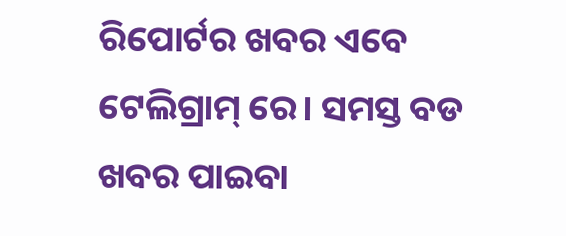ରିପୋର୍ଟର ଖବର ଏବେ ଟେଲିଗ୍ରାମ୍ ରେ। ସମସ୍ତ ବଡ ଖବର ପାଇବା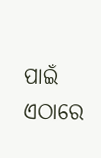ପାଇଁ ଏଠାରେ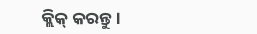କ୍ଲିକ୍ କରନ୍ତୁ।